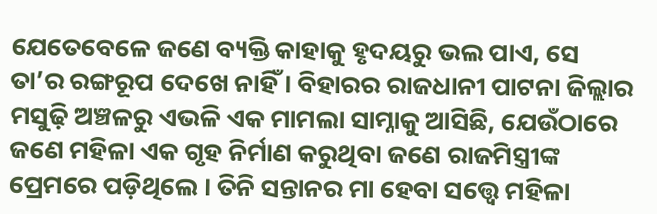ଯେତେବେଳେ ଜଣେ ବ୍ୟକ୍ତି କାହାକୁ ହୃଦୟରୁ ଭଲ ପାଏ, ସେ ତା’ର ରଙ୍ଗରୂପ ଦେଖେ ନାହିଁ । ବିହାରର ରାଜଧାନୀ ପାଟନା ଜିଲ୍ଲାର ମସୁଢ଼ି ଅଞ୍ଚଳରୁ ଏଭଳି ଏକ ମାମଲା ସାମ୍ନାକୁ ଆସିଛି, ଯେଉଁଠାରେ ଜଣେ ମହିଳା ଏକ ଗୃହ ନିର୍ମାଣ କରୁଥିବା ଜଣେ ରାଜମିସ୍ତ୍ରୀଙ୍କ ପ୍ରେମରେ ପଡ଼ିଥିଲେ । ତିନି ସନ୍ତାନର ମା ହେବା ସତ୍ତ୍ବେ ମହିଳା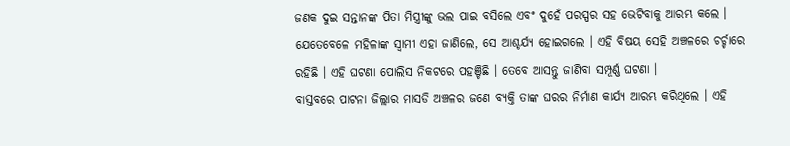ଜଣକ ଦୁଇ ସନ୍ତାନଙ୍କ ପିତା ମିସ୍ତ୍ରୀଙ୍କୁ ଭଲ ପାଇ ବସିଲେ ଏବଂ ଦୁହେଁ ପରସ୍ପର ସହ ଭେଟିବାକୁ ଆରମ୍ଭ କଲେ । ଯେତେବେଳେ ମହିଳାଙ୍କ ସ୍ୱାମୀ ଏହା ଜାଣିଲେ, ସେ ଆଶ୍ଚର୍ଯ୍ୟ ହୋଇଗଲେ । ଏହି ବିଷୟ ସେହି ଅଞ୍ଚଳରେ ଚର୍ଚ୍ଚାରେ ରହିଛି । ଏହି ଘଟଣା ପୋଲିସ ନିକଟରେ ପହଞ୍ଚିଛି । ତେବେ ଆସନ୍ତୁ ଜାଣିବା ସମ୍ପୂର୍ଣ୍ଣ ଘଟଣା ।
ବାସ୍ତବରେ ପାଟନା ଜିଲ୍ଲାର ମାସଡି ଅଞ୍ଚଳର ଜଣେ ବ୍ୟକ୍ତି ତାଙ୍କ ଘରର ନିର୍ମାଣ କାର୍ଯ୍ୟ ଆରମ୍ଭ କରିଥିଲେ । ଏହି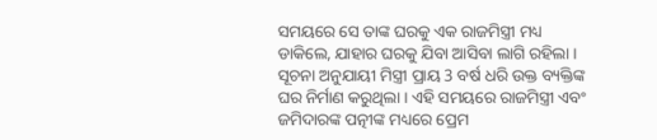ସମୟରେ ସେ ତାଙ୍କ ଘରକୁ ଏକ ରାଜମିସ୍ତ୍ରୀ ମଧ୍ୟ ଡାକିଲେ, ଯାହାର ଘରକୁ ଯିବା ଆସିବା ଲାଗି ରହିଲା । ସୂଚନା ଅନୁଯାୟୀ ମିସ୍ତ୍ରୀ ପ୍ରାୟ 3 ବର୍ଷ ଧରି ଉକ୍ତ ବ୍ୟକ୍ତିଙ୍କ ଘର ନିର୍ମାଣ କରୁଥିଲା । ଏହି ସମୟରେ ରାଜମିସ୍ତ୍ରୀ ଏବଂ ଜମିଦାରଙ୍କ ପତ୍ନୀଙ୍କ ମଧ୍ୟରେ ପ୍ରେମ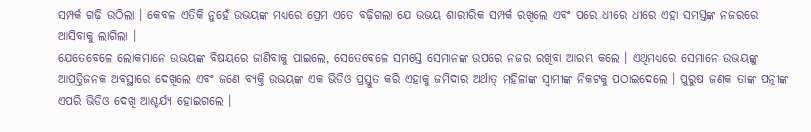ସମ୍ପର୍କ ଗଢ଼ି ଉଠିଲା । କେବଳ ଏତିକି ନୁହେଁ ଉଭୟଙ୍କ ମଧ୍ୟରେ ପ୍ରେମ ଏତେ ବଢ଼ିଗଲା ଯେ ଉଭୟ ଶାରୀରିକ ସମ୍ପର୍କ ରଖିଲେ ଏବଂ ପରେ ଧୀରେ ଧୀରେ ଏହା ସମସ୍ତଙ୍କ ନଜରରେ ଆସିବାକୁ ଲାଗିଲା ।
ଯେତେବେଳେ ଲୋକମାନେ ଉଭୟଙ୍କ ବିଷୟରେ ଜାଣିବାକୁ ପାଇଲେ, ସେତେବେଳେ ସମସ୍ତେ ସେମାନଙ୍କ ଉପରେ ନଜର ରଖିବା ଆରମ୍ଭ କଲେ । ଏଥିମଧ୍ୟରେ ସେମାନେ ଉଭୟଙ୍କୁ ଆପତ୍ତିଜନକ ଅବସ୍ଥାରେ ଦେଖିଲେ ଏବଂ ଜଣେ ବ୍ୟକ୍ତି ଉଭୟଙ୍କ ଏକ ଭିଡିଓ ପ୍ରସ୍ତୁତ କରି ଏହାକୁ ଜମିଦାର ଅର୍ଥାତ୍ ମହିଳାଙ୍କ ସ୍ୱାମୀଙ୍କ ନିକଟକୁ ପଠାଇଦେଲେ । ପୁରୁଷ ଜଣକ ତାଙ୍କ ପତ୍ନୀଙ୍କ ଏପରି ଭିଡିଓ ଦେଖି ଆଶ୍ଚର୍ଯ୍ୟ ହୋଇଗଲେ ।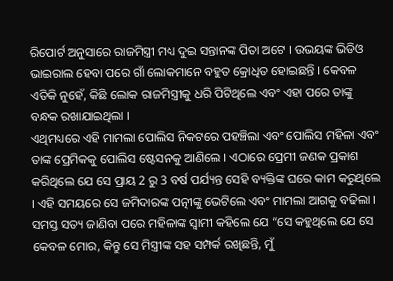ରିପୋର୍ଟ ଅନୁସାରେ ରାଜମିସ୍ତ୍ରୀ ମଧ୍ୟ ଦୁଇ ସନ୍ତାନଙ୍କ ପିତା ଅଟେ । ଉଭୟଙ୍କ ଭିଡିଓ ଭାଇରାଲ ହେବା ପରେ ଗାଁ ଲୋକମାନେ ବହୁତ କ୍ରୋଧିତ ହୋଇଛନ୍ତି । କେବଳ ଏତିକି ନୁହେଁ, କିଛି ଲୋକ ରାଜମିସ୍ତ୍ରୀକୁ ଧରି ପିଟିଥିଲେ ଏବଂ ଏହା ପରେ ତାଙ୍କୁ ବନ୍ଧକ ରଖାଯାଇଥିଲା ।
ଏଥିମଧ୍ୟରେ ଏହି ମାମଲା ପୋଲିସ ନିକଟରେ ପହଞ୍ଚିଲା ଏବଂ ପୋଲିସ ମହିଳା ଏବଂ ତାଙ୍କ ପ୍ରେମିକକୁ ପୋଲିସ ଷ୍ଟେସନକୁ ଆଣିଲେ । ଏଠାରେ ପ୍ରେମୀ ଜଣକ ପ୍ରକାଶ କରିଥିଲେ ଯେ ସେ ପ୍ରାୟ 2 ରୁ 3 ବର୍ଷ ପର୍ଯ୍ୟନ୍ତ ସେହି ବ୍ୟକ୍ତିଙ୍କ ଘରେ କାମ କରୁଥିଲେ । ଏହି ସମୟରେ ସେ ଜମିଦାରଙ୍କ ପତ୍ନୀଙ୍କୁ ଭେଟିଲେ ଏବଂ ମାମଲା ଆଗକୁ ବଢିଲା ।
ସମସ୍ତ ସତ୍ୟ ଜାଣିବା ପରେ ମହିଳାଙ୍କ ସ୍ୱାମୀ କହିଲେ ଯେ “ସେ କହୁଥିଲେ ଯେ ସେ କେବଳ ମୋର, କିନ୍ତୁ ସେ ମିସ୍ତ୍ରୀଙ୍କ ସହ ସମ୍ପର୍କ ରଖିଛନ୍ତି, ମୁଁ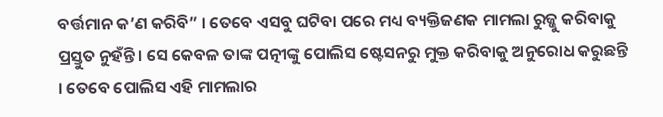ବର୍ତ୍ତମାନ କ’ଣ କରିବି” । ତେବେ ଏସବୁ ଘଟିବା ପରେ ମଧ୍ୟ ବ୍ୟକ୍ତିଜଣକ ମାମଲା ରୁଜ୍ଜୁ କରିବାକୁ ପ୍ରସ୍ତୁତ ନୁହଁନ୍ତି । ସେ କେବଳ ତାଙ୍କ ପତ୍ନୀଙ୍କୁ ପୋଲିସ ଷ୍ଟେସନରୁ ମୁକ୍ତ କରିବାକୁ ଅନୁରୋଧ କରୁଛନ୍ତି । ତେବେ ପୋଲିସ ଏହି ମାମଲାର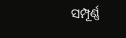ସମ୍ପୂର୍ଣ୍ଣ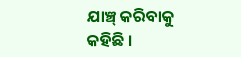ଯାଞ୍ଚ୍ କରିବାକୁ କହିଛି ।